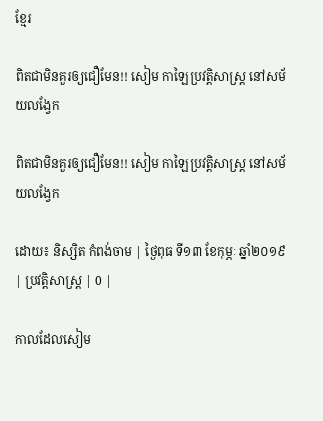ខ្មែរ

ពិតជាមិនគួរឲ្យជឿមែន!! សៀម កាឡៃប្រវត្តិសាស្រ្ត នៅសម័យលង្វែក

ពិតជាមិនគួរឲ្យជឿមែន!! សៀម កាឡៃប្រវត្តិសាស្រ្ត នៅសម័យលង្វែក

ដោយ៖ និស្សិត កំពង់ចាម | ថ្ងៃពុធ ទី១៣ ខែកុម្ភៈ ឆ្នាំ២០១៩ | ប្រវត្តិសាស្រ្ដ | 0 |

កាលដែលសៀម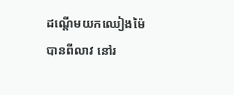ដណ្តើមយកឈៀងម៉ៃបានពីលាវ នៅរ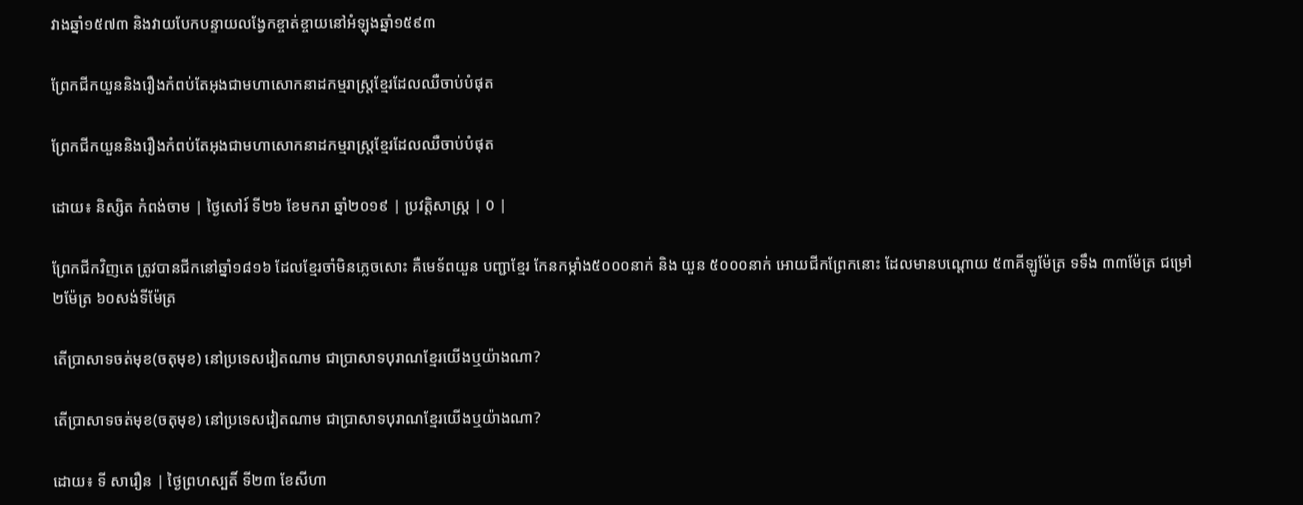វាងឆ្នាំ១៥៧៣ និងវាយបែកបន្ទាយលង្វែកខ្ចាត់ខ្ចាយនៅអំឡុងឆ្នាំ១៥៩៣

ព្រែកជីកយួននិងរឿងកំពប់តែអុងជាមហាសោកនាដកម្មរាស្ត្រខ្មែរដែលឈឺចាប់បំផុត

ព្រែកជីកយួននិងរឿងកំពប់តែអុងជាមហាសោកនាដកម្មរាស្ត្រខ្មែរដែលឈឺចាប់បំផុត

ដោយ៖ និស្សិត កំពង់ចាម | ថ្ងៃសៅរ៍ ទី២៦ ខែមករា ឆ្នាំ២០១៩ | ប្រវត្តិសាស្រ្ដ | 0 |

ព្រែកជីកវិញតេ ត្រូវបានជីកនៅឆ្នាំ១៨១៦ ដែលខ្មែរចាំមិនភ្លេចសោះ គឺមេទ័ពយួន បញ្ជាខ្មែរ កែនកម្កាំង៥០០០នាក់ និង យួន ៥០០០នាក់ អោយជីកព្រែកនោះ ដែលមានបណ្ដោយ ៥៣គីឡូម៉ែត្រ ទទឹង ៣៣ម៉ែត្រ ជម្រៅ ២ម៉ែត្រ ៦០សង់ទីម៉ែត្រ

តើប្រាសាទចត់មុខ(ចតុមុខ) នៅប្រទេសវៀតណាម ជាប្រាសាទបុរាណខ្មែរយើងឬយ៉ាងណា?

តើប្រាសាទចត់មុខ(ចតុមុខ) នៅប្រទេសវៀតណាម ជាប្រាសាទបុរាណខ្មែរយើងឬយ៉ាងណា?

ដោយ៖ ទី សារឿន | ថ្ងៃព្រហស្បតិ៍ ទី២៣ ខែសីហា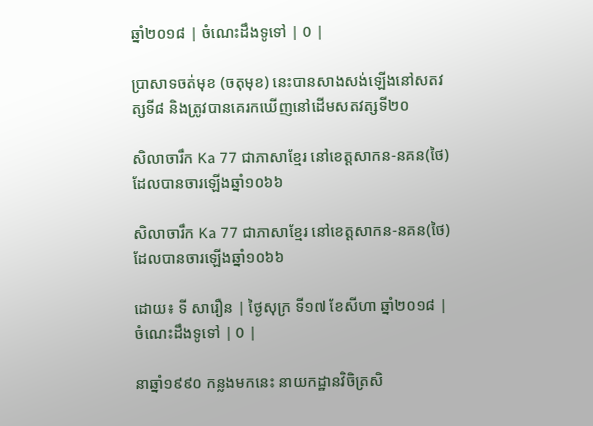ឆ្នាំ២០១៨ | ចំណេះដឹងទូទៅ | 0 |

ប្រាសាទចត់មុខ (ចតុមុខ) នេះបានសាងសង់ឡើងនៅសតវត្សទី៨ និងត្រូវបានគេរកឃើញនៅដើមសតវត្សទី២០

សិលាចារឹក Ka 77 ជាភាសាខ្មែរ នៅខេត្តសាកន-នគន(ថៃ) ដែលបានចារឡើងឆ្នាំ១០៦៦

សិលាចារឹក Ka 77 ជាភាសាខ្មែរ នៅខេត្តសាកន-នគន(ថៃ) ដែលបានចារឡើងឆ្នាំ១០៦៦

ដោយ៖ ទី សារឿន | ថ្ងៃសុក្រ ទី១៧ ខែសីហា ឆ្នាំ២០១៨ | ចំណេះដឹងទូទៅ | 0 |

នាឆ្នាំ១៩៩០ កន្លងមកនេះ នាយកដ្ឋានវិចិត្រសិ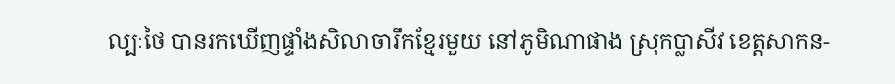ល្បៈថៃ បានរកឃើញផ្ទាំងសិលាចារឹកខ្មែរមួយ នៅភូមិណាផាង ស្រុកប្លាសីវ ខេត្តសាកន-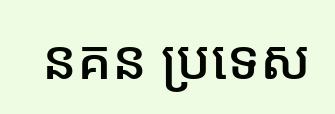នគន ប្រទេស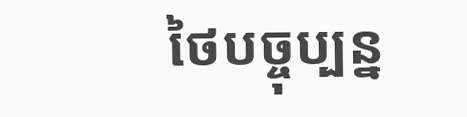ថៃបច្ចុប្បន្ន